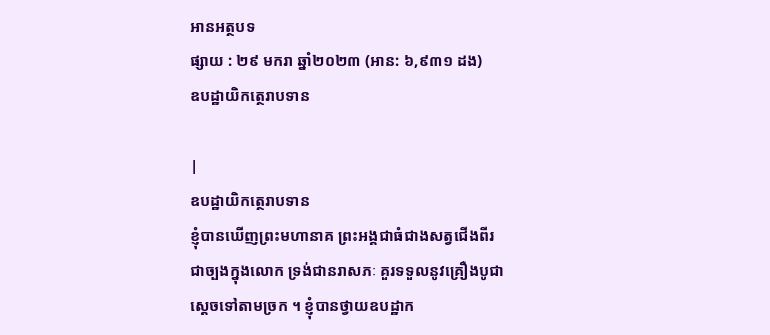អានអត្ថបទ
ផ្សាយ : ២៩ មករា ឆ្នាំ២០២៣ (អាន: ៦,៩៣១ ដង)
ឧបដ្ឋាយិកត្ថេរាបទាន

|
ឧបដ្ឋាយិកត្ថេរាបទាន
ខ្ញុំបានឃើញព្រះមហានាគ ព្រះអង្គជាធំជាងសត្វជើងពីរ ជាច្បងក្នុងលោក ទ្រង់ជានរាសភៈ គួរទទួលនូវគ្រឿងបូជា ស្តេចទៅតាមច្រក ។ ខ្ញុំបានថ្វាយឧបដ្ឋាក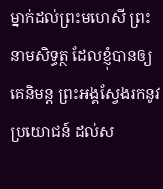ម្នាក់ដល់ព្រះមហេសី ព្រះនាមសិទ្ធត្ថ ដែលខ្ញុំបានឲ្យគេនិមន្ត ព្រះអង្គស្វែងរកនូវប្រយោជន៍ ដល់ស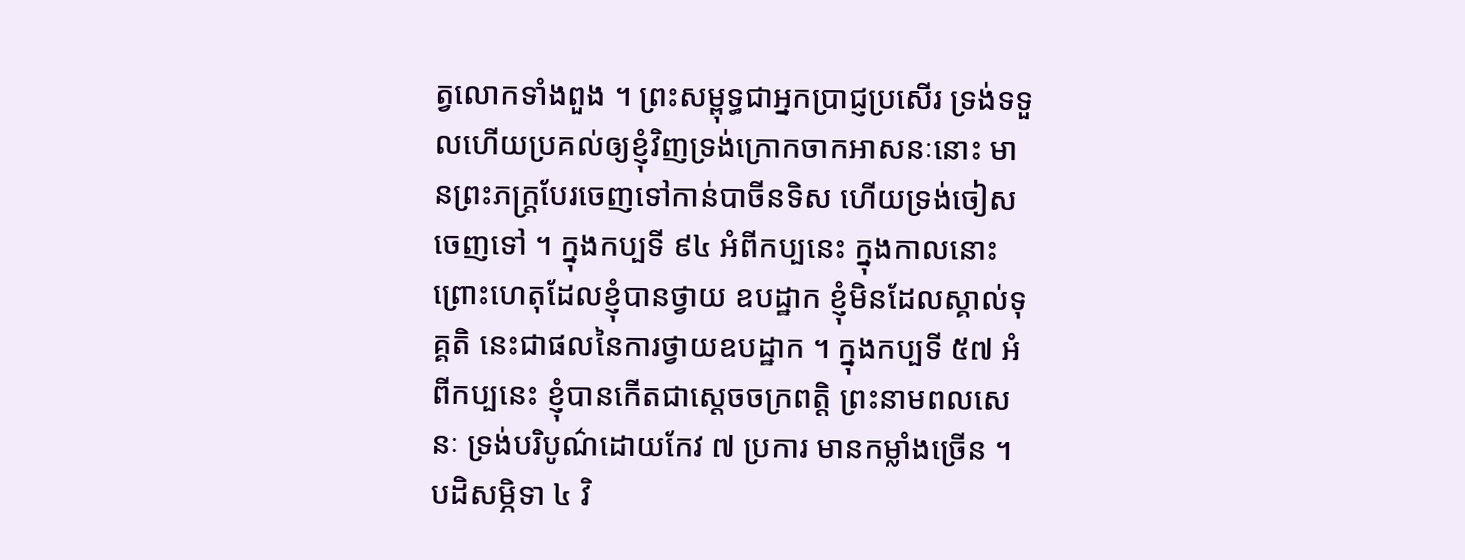ត្វលោកទាំងពួង ។ ព្រះសម្ពុទ្ធជាអ្នកប្រាជ្ញប្រសើរ ទ្រង់ទទួលហើយប្រគល់ឲ្យខ្ញុំវិញទ្រង់ក្រោកចាកអាសនៈនោះ មានព្រះភក្រ្តបែរចេញទៅកាន់បាចីនទិស ហើយទ្រង់ចៀសចេញទៅ ។ ក្នុងកប្បទី ៩៤ អំពីកប្បនេះ ក្នុងកាលនោះ ព្រោះហេតុដែលខ្ញុំបានថ្វាយ ឧបដ្ឋាក ខ្ញុំមិនដែលស្គាល់ទុគ្គតិ នេះជាផលនៃការថ្វាយឧបដ្ឋាក ។ ក្នុងកប្បទី ៥៧ អំពីកប្បនេះ ខ្ញុំបានកើតជាស្តេចចក្រពត្តិ ព្រះនាមពលសេនៈ ទ្រង់បរិបូណ៌ដោយកែវ ៧ ប្រការ មានកម្លាំងច្រើន ។ បដិសម្ភិទា ៤ វិ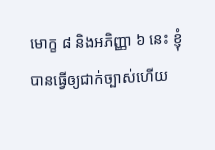មោក្ខ ៨ និងអភិញ្ញា ៦ នេះ ខ្ញុំបានធ្វើឲ្យជាក់ច្បាស់ហើយ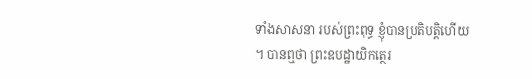ទាំងសាសនា របស់ព្រះពុទ្ធ ខ្ញុំបានប្រតិបត្តិហើយ ។ បានឮថា ព្រះឧបដ្ឋាយិកត្ថេរ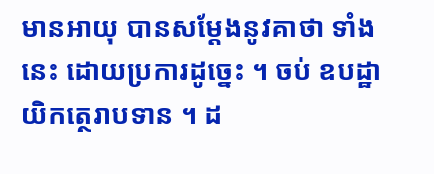មានអាយុ បានសម្តែងនូវគាថា ទាំងនេះ ដោយប្រការដូច្នេះ ។ ចប់ ឧបដ្ឋាយិកត្ថេរាបទាន ។ ដ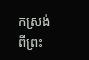កស្រង់ពីព្រះ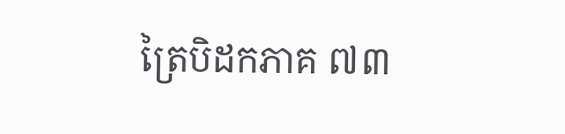ត្រៃបិដកភាគ ៧៣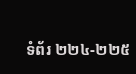ទំព័រ ២២៤-២២៥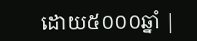ដោយ៥០០០ឆ្នាំ |